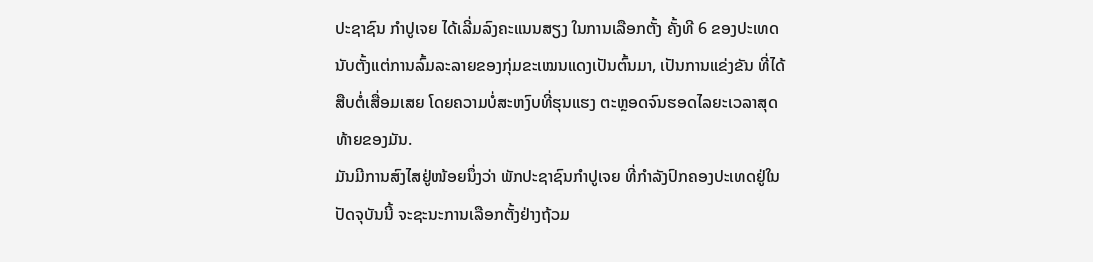ປະຊາຊົນ ກຳປູເຈຍ ໄດ້ເລີ່ມລົງຄະແນນສຽງ ໃນການເລືອກຕັ້ງ ຄັ້ງທີ 6 ຂອງປະເທດ
ນັບຕັ້ງແຕ່ການລົ້ມລະລາຍຂອງກຸ່ມຂະເໝນແດງເປັນຕົ້ນມາ, ເປັນການແຂ່ງຂັນ ທີ່ໄດ້
ສືບຕໍ່ເສື່ອມເສຍ ໂດຍຄວາມບໍ່ສະຫງົບທີ່ຮຸນແຮງ ຕະຫຼອດຈົນຮອດໄລຍະເວລາສຸດ
ທ້າຍຂອງມັນ.
ມັນມີການສົງໄສຢູ່ໜ້ອຍນຶ່ງວ່າ ພັກປະຊາຊົນກຳປູເຈຍ ທີ່ກຳລັງປົກຄອງປະເທດຢູ່ໃນ
ປັດຈຸບັນນີ້ ຈະຊະນະການເລືອກຕັ້ງຢ່າງຖ້ວມ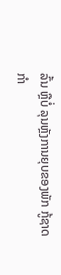ລົ້ນ ຫຼືບໍ່ ລຸນຫຼັງການຍຸບຂອງພັກ ກູ້ຊາດ
ກຳ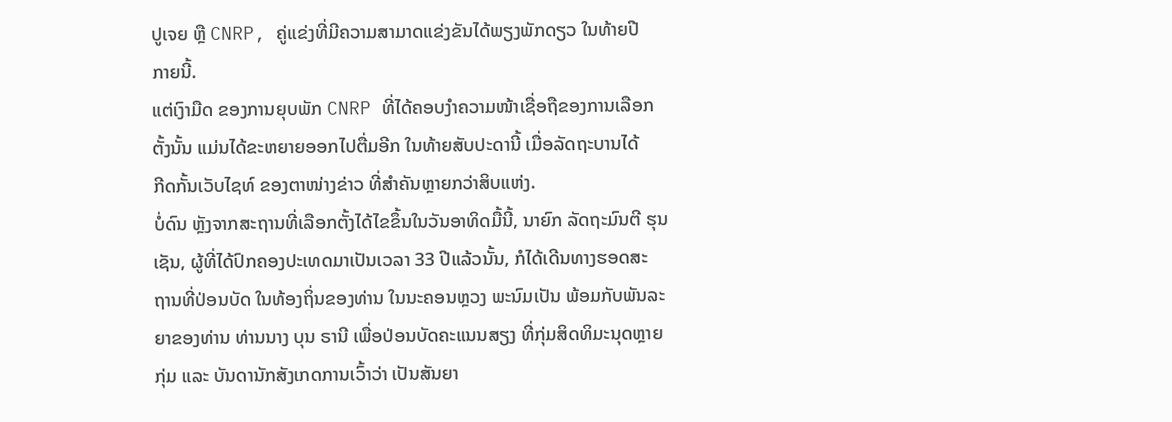ປູເຈຍ ຫຼື CNRP, ຄູ່ແຂ່ງທີ່ມີຄວາມສາມາດແຂ່ງຂັນໄດ້ພຽງພັກດຽວ ໃນທ້າຍປີ
ກາຍນີ້.
ແຕ່ເງົາມືດ ຂອງການຍຸບພັກ CNRP ທີ່ໄດ້ຄອບງຳຄວາມໜ້າເຊື່ອຖືຂອງການເລືອກ
ຕັ້ງນັ້ນ ແມ່ນໄດ້ຂະຫຍາຍອອກໄປຕື່ມອີກ ໃນທ້າຍສັບປະດານີ້ ເມື່ອລັດຖະບານໄດ້
ກີດກັ້ນເວັບໄຊທ໌ ຂອງຕາໜ່າງຂ່າວ ທີ່ສຳຄັນຫຼາຍກວ່າສິບແຫ່ງ.
ບໍ່ດົນ ຫຼັງຈາກສະຖານທີ່ເລືອກຕັ້ງໄດ້ໄຂຂຶ້ນໃນວັນອາທິດມື້ນີ້, ນາຍົກ ລັດຖະມົນຕີ ຮຸນ
ເຊັນ, ຜູ້ທີ່ໄດ້ປົກຄອງປະເທດມາເປັນເວລາ 33 ປີແລ້ວນັ້ນ, ກໍໄດ້ເດີນທາງຮອດສະ
ຖານທີ່ປ່ອນບັດ ໃນທ້ອງຖິ່ນຂອງທ່ານ ໃນນະຄອນຫຼວງ ພະນົມເປັນ ພ້ອມກັບພັນລະ
ຍາຂອງທ່ານ ທ່ານນາງ ບຸນ ຣານີ ເພື່ອປ່ອນບັດຄະແນນສຽງ ທີ່ກຸ່ມສິດທິມະນຸດຫຼາຍ
ກຸ່ມ ແລະ ບັນດານັກສັງເກດການເວົ້າວ່າ ເປັນສັນຍາ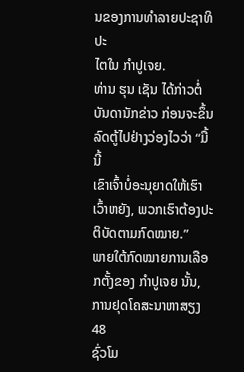ນຂອງການທຳລາຍປະຊາທິປະ
ໄຕໃນ ກຳປູເຈຍ.
ທ່ານ ຮຸນ ເຊັນ ໄດ້ກ່າວຕໍ່ບັນດານັກຂ່າວ ກ່ອນຈະຂຶ້ນລົດຕູ້ໄປຢ່າງວ່ອງໄວວ່າ “ມື້ນີ້
ເຂົາເຈົ້າບໍ່ອະນຸຍາດໃຫ້ເຮົາເວົ້າຫຍັງ, ພວກເຮົາຕ້ອງປະຕິບັດຕາມກົດໝາຍ.”
ພາຍໃຕ້ກົດໝາຍການເລືອກຕັ້ງຂອງ ກຳປູເຈຍ ນັ້ນ, ການຢຸດໂຄສະນາຫາສຽງ 48
ຊົ່ວໂມ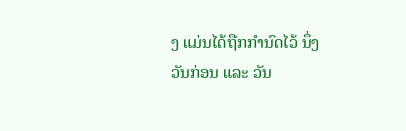ງ ແມ່ນໄດ້ຖືກກຳນົດໄວ້ ນຶ່ງວັນກ່ອນ ແລະ ວັນ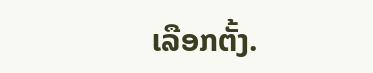ເລືອກຕັ້ງ.